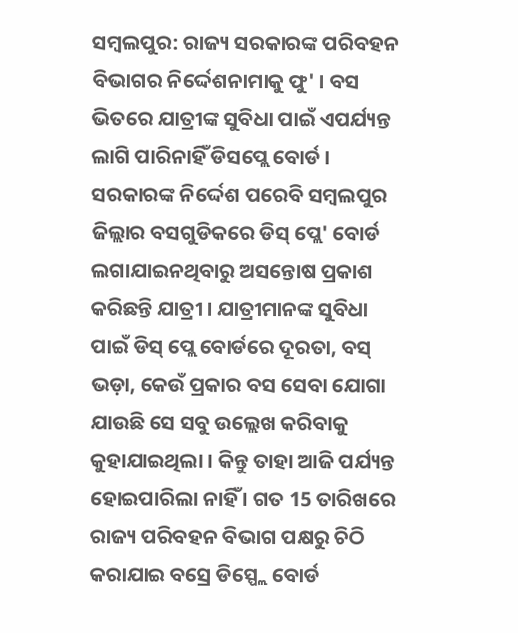ସମ୍ବଲପୁର: ରାଜ୍ୟ ସରକାରଙ୍କ ପରିବହନ ବିଭାଗର ନିର୍ଦ୍ଦେଶନାମାକୁ ଫୁ' । ବସ ଭିତରେ ଯାତ୍ରୀଙ୍କ ସୁବିଧା ପାଇଁ ଏପର୍ଯ୍ୟନ୍ତ ଲାଗି ପାରିନାହିଁ ଡିସପ୍ଲେ ବୋର୍ଡ । ସରକାରଙ୍କ ନିର୍ଦ୍ଦେଶ ପରେବି ସମ୍ବଲପୁର ଜିଲ୍ଲାର ବସଗୁଡିକରେ ଡିସ୍ ପ୍ଲେ' ବୋର୍ଡ ଲଗାଯାଇନଥିବାରୁ ଅସନ୍ତୋଷ ପ୍ରକାଶ କରିଛନ୍ତି ଯାତ୍ରୀ । ଯାତ୍ରୀମାନଙ୍କ ସୁବିଧା ପାଇଁ ଡିସ୍ ପ୍ଲେ ବୋର୍ଡରେ ଦୂରତା, ବସ୍ ଭଡ଼ା, କେଉଁ ପ୍ରକାର ବସ ସେବା ଯୋଗା ଯାଉଛି ସେ ସବୁ ଉଲ୍ଲେଖ କରିବାକୁ କୁହାଯାଇଥିଲା । କିନ୍ତୁ ତାହା ଆଜି ପର୍ଯ୍ୟନ୍ତ ହୋଇପାରିଲା ନାହିଁ । ଗତ 15 ତାରିଖରେ ରାଜ୍ୟ ପରିବହନ ବିଭାଗ ପକ୍ଷରୁ ଚିଠି କରାଯାଇ ବସ୍ରେ ଡିସ୍ପ୍ଲେ ବୋର୍ଡ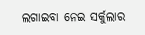ଲଗାଇବା ନେଇ ସର୍କୁଲାର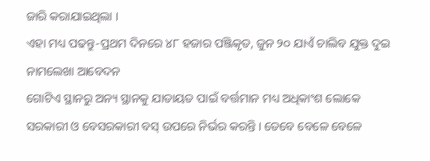ଜାରି କରାଯାଇଥିଲା ।
ଏହା ମଧ୍ୟ ପଢନ୍ତୁ-ପ୍ରଥମ ଦିନରେ ୪୮ ହଜାର ପଞ୍ଜିକୃତ, ଜୁନ ୨୦ ଯାଏଁ ଚାଲିବ ଯୁକ୍ତ ଦୁଇ ନାମଲେଖା ଆବେଦନ
ଗୋଟିଏ ସ୍ଥାନରୁ ଅନ୍ୟ ସ୍ଥାନକୁ ଯାତାୟତ ପାଇଁ ବର୍ତ୍ତମାନ ମଧ୍ୟ ଅଧିକାଂଶ ଲୋକେ ସରକାରୀ ଓ ବେସରକାରୀ ବସ୍ ଉପରେ ନିର୍ଭର କରନ୍ତି । ତେବେ ବେଳେ ବେଳେ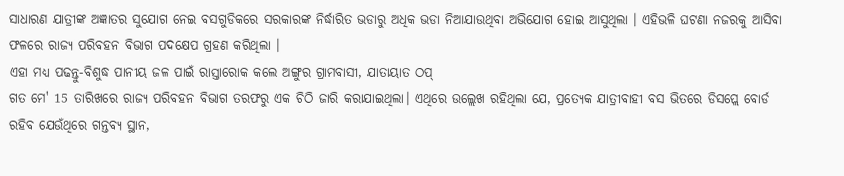ସାଧାରଣ ଯାତ୍ରୀଙ୍କ ଅଜ୍ଞାତର ସୁଯୋଗ ନେଇ ବସଗୁଡିକରେ ସରକାରଙ୍କ ନିର୍ଦ୍ଧାରିତ ଭଡାରୁ ଅଧିକ ଭଡା ନିଆଯାଉଥିବା ଅଭିଯୋଗ ହୋଇ ଆସୁଥିଲା । ଏହିଭଳି ଘଟଣା ନଜରକୁ ଆସିବା ଫଳରେ ରାଜ୍ୟ ପରିବହନ ବିଭାଗ ପଦକ୍ଷେପ ଗ୍ରହଣ କରିଥିଲା ।
ଏହା ମଧ୍ୟ ପଢନ୍ତୁ-ବିଶୁଦ୍ଧ ପାନୀୟ ଜଳ ପାଇଁ ରାସ୍ତାରୋକ କଲେ ଅଙ୍ଗୁର ଗ୍ରାମବାସୀ, ଯାତାୟାତ ଠପ୍
ଗତ ମେ' 15 ତାରିଖରେ ରାଜ୍ୟ ପରିବହନ ବିଭାଗ ତରଫରୁ ଏକ ଚିଠି ଜାରି କରାଯାଇଥିଲା। ଏଥିରେ ଉଲ୍ଲେଖ ରହିଥିଲା ଯେ, ପ୍ରତ୍ୟେକ ଯାତ୍ରୀବାହୀ ବସ ଭିତରେ ଡିସପ୍ଲେ ବୋର୍ଡ ରହିବ ଯେଉଁଥିରେ ଗନ୍ତବ୍ୟ ସ୍ଥାନ,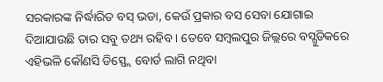ସରକାରଙ୍କ ନିର୍ଦ୍ଧାରିତ ବସ୍ ଭଡା, କେଉଁ ପ୍ରକାର ବସ ସେବା ଯୋଗାଇ ଦିଆଯାଉଛି ତାର ସବୁ ତଥ୍ୟ ରହିବ । ତେବେ ସମ୍ବଲପୁର ଜିଲ୍ଲରେ ବସ୍ଗୁଡିକରେ ଏହିଭଳି କୌଣସି ଡିସ୍ପ୍ଲେ ବୋର୍ଡ ଲାଗି ନଥିବା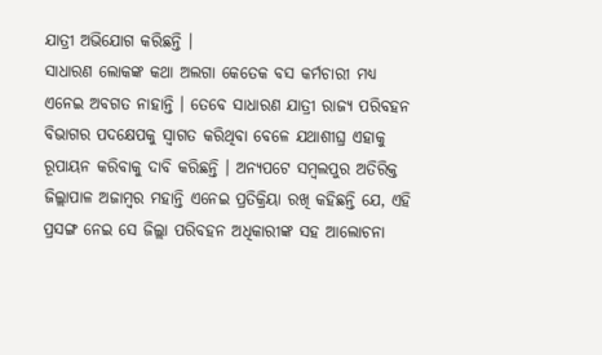ଯାତ୍ରୀ ଅଭିଯୋଗ କରିଛନ୍ତି ।
ସାଧାରଣ ଲୋକଙ୍କ କଥା ଅଲଗା କେତେକ ବସ କର୍ମଚାରୀ ମଧ୍ୟ ଏନେଇ ଅବଗତ ନାହାନ୍ତି । ତେବେ ସାଧାରଣ ଯାତ୍ରୀ ରାଜ୍ୟ ପରିବହନ ବିଭାଗର ପଦକ୍ଷେପକୁ ସ୍ୱାଗତ କରିଥିବା ବେଳେ ଯଥାଶୀଘ୍ର ଏହାକୁ ରୂପାୟନ କରିବାକୁ ଦାବି କରିଛନ୍ତି । ଅନ୍ୟପଟେ ସମ୍ବଲପୁର ଅତିରିକ୍ତ ଜିଲ୍ଲାପାଳ ଅଜାମ୍ବର ମହାନ୍ତି ଏନେଇ ପ୍ରତିକ୍ରିୟା ରଖି କହିଛନ୍ତି ଯେ, ଏହି ପ୍ରସଙ୍ଗ ନେଇ ସେ ଜିଲ୍ଲା ପରିବହନ ଅଧିକାରୀଙ୍କ ସହ ଆଲୋଚନା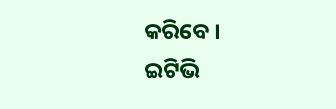କରିବେ ।
ଇଟିଭି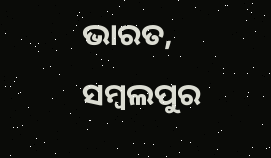ଭାରତ, ସମ୍ବଲପୁର